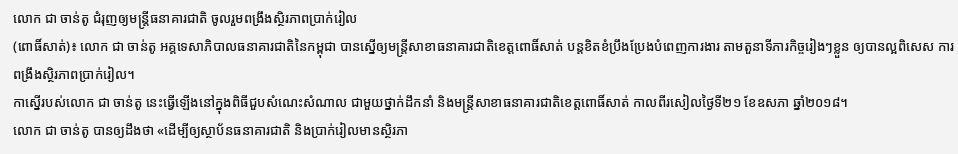លោក ជា ចាន់តូ ជំរុញឲ្យមន្ត្រីធនាគារជាតិ ចូលរួមពង្រឹងស្ថិរភាពប្រាក់រៀល
(ពោធិ៍សាត់)៖ លោក ជា ចាន់តូ អគ្គទេសាភិបាលធនាគារជាតិនៃកម្ពុជា បានស្នើឲ្យមន្ត្រីសាខាធនាគារជាតិខេត្តពោធិ៍សាត់ បន្តខិតខំប្រឹងប្រែងបំពេញការងារ តាមតួនាទីភារកិច្ចរៀងៗខ្លួន ឲ្យបានល្អពិសេស ការពង្រឹងស្ថិរភាពប្រាក់រៀល។
កាស្នើរបស់លោក ជា ចាន់តូ នេះធ្វើឡើងនៅក្នុងពិធីជួបសំណេះសំណាល ជាមួយថ្នាក់ដឹកនាំ និងមន្ត្រីសាខាធនាគារជាតិខេត្តពោធិ៍សាត់ កាលពីរសៀលថ្ងៃទី២១ ខែឧសភា ឆ្នាំ២០១៨។
លោក ជា ចាន់តូ បានឲ្យដឹងថា «ដើម្បីឲ្យស្ថាប័នធនាគារជាតិ និងប្រាក់រៀលមានស្ថិរភា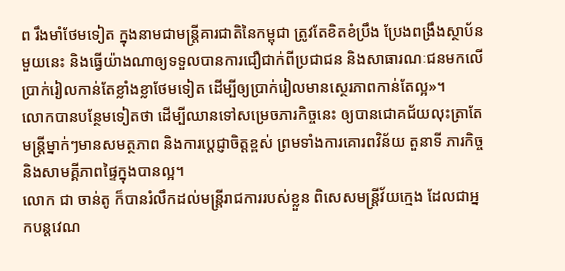ព រឹងមាំថែមទៀត ក្នុងនាមជាមន្ត្រីគារជាតិនៃកម្ពុជា ត្រូវតែខិតខំប្រឹង ប្រែងពង្រឹងស្ថាប័នមួយនេះ និងធ្វើយ៉ាងណាឲ្យទទួលបានការជឿជាក់ពីប្រជាជន និងសាធារណៈជនមកលើប្រាក់រៀលកាន់តែខ្លាំងខ្លាថែមទៀត ដើម្បីឲ្យប្រាក់រៀលមានស្ថេរភាពកាន់តែល្អ»។
លោកបានបន្ថែមទៀតថា ដើម្បីឈានទៅសម្រេចភារកិច្ចនេះ ឲ្យបានជោគជ័យលុះត្រាតែមន្ត្រីម្នាក់ៗមានសមត្ថភាព និងការប្ដេជ្ញាចិត្តខ្ពស់ ព្រមទាំងការគោរពវិន័យ តួនាទី ភារកិច្ច និងសាមគ្គីភាពផ្ទៃក្នុងបានល្អ។
លោក ជា ចាន់តូ ក៏បានរំលឹកដល់មន្ត្រីរាជការរបស់ខ្លួន ពិសេសមន្ត្រីវ័យក្មេង ដែលជាអ្នកបន្តវេណ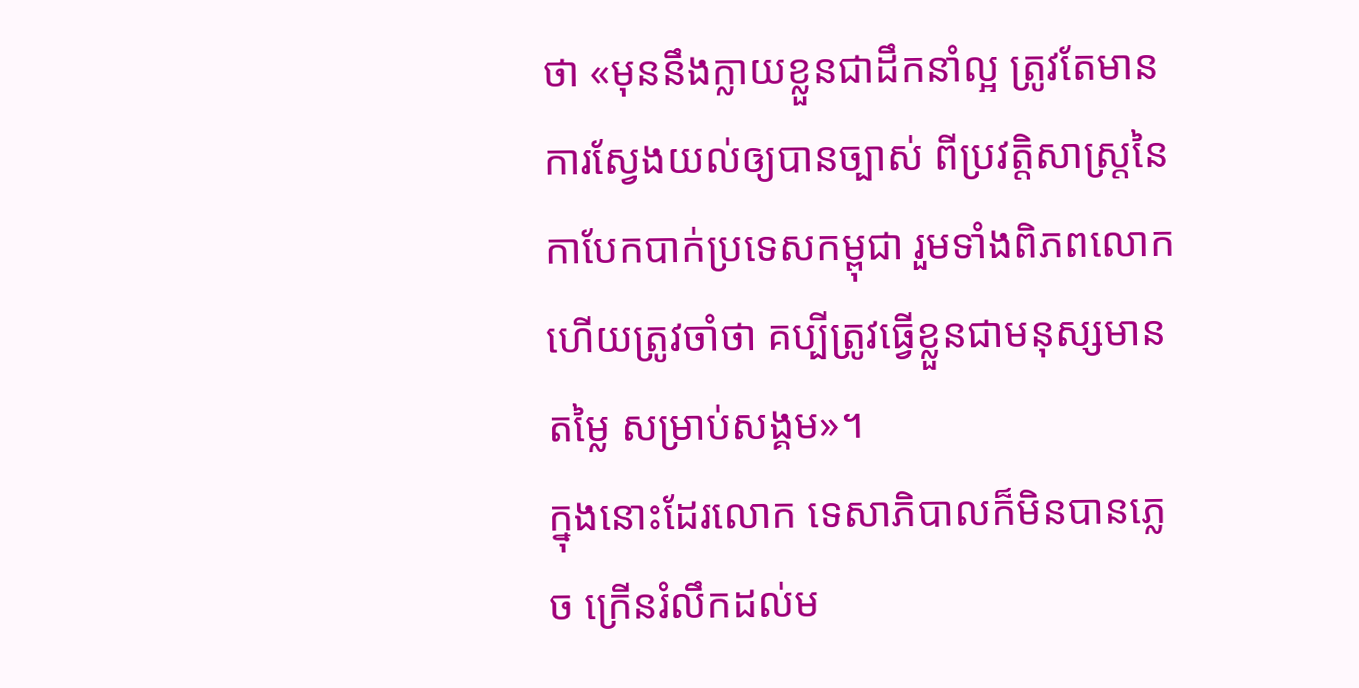ថា «មុននឹងក្លាយខ្លួនជាដឹកនាំល្អ ត្រូវតែមានការស្វែងយល់ឲ្យបានច្បាស់ ពីប្រវត្តិសាស្ត្រនៃកាបែកបាក់ប្រទេសកម្ពុជា រួមទាំងពិភពលោក ហើយត្រូវចាំថា គប្បីត្រូវធ្វើខ្លួនជាមនុស្សមានតម្លៃ សម្រាប់សង្គម»។
ក្នុងនោះដែរលោក ទេសាភិបាលក៏មិនបានភ្លេច ក្រើនរំលឹកដល់ម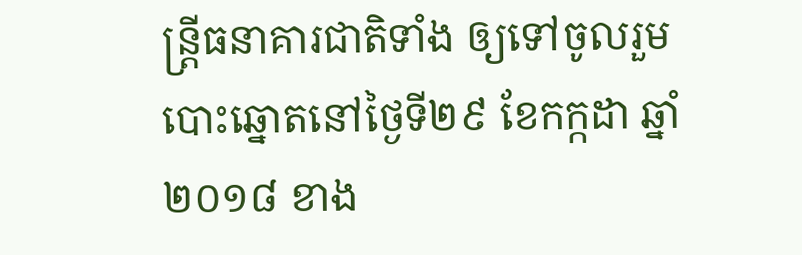ន្ដ្រីធនាគារជាតិទាំង ឲ្យទៅចូលរួមបោះឆ្នោតនៅថ្ងៃទី២៩ ខែកក្កដា ឆ្នាំ២០១៨ ខាង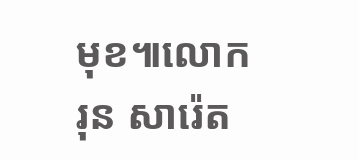មុខ៕លោក រុន សារ៉េត